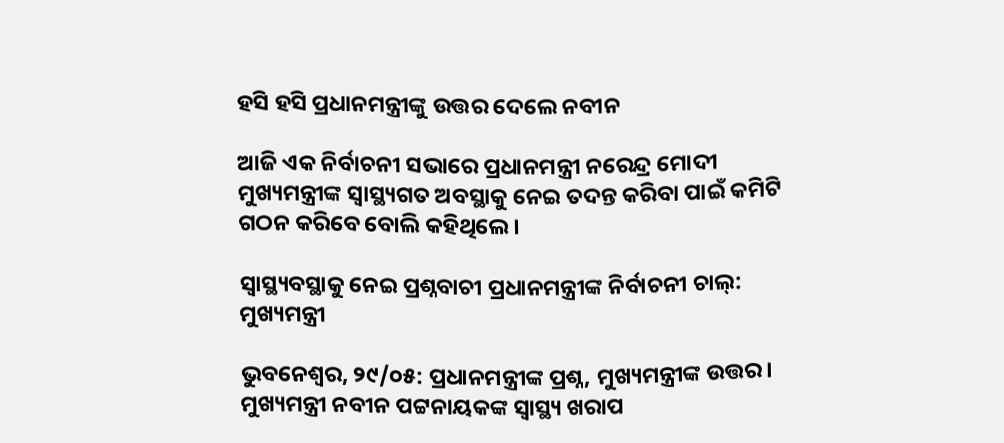ହସି ହସି ପ୍ରଧାନମନ୍ତ୍ରୀଙ୍କୁ ଉତ୍ତର ଦେଲେ ନବୀନ

ଆଜି ଏକ ନିର୍ବାଚନୀ ସଭାରେ ପ୍ରଧାନମନ୍ତ୍ରୀ ନରେନ୍ଦ୍ର ମୋଦୀ ମୁଖ୍ୟମନ୍ତ୍ରୀଙ୍କ ସ୍ୱାସ୍ଥ୍ୟଗତ ଅବସ୍ଥାକୁ ନେଇ ତଦନ୍ତ କରିବା ପାଇଁ କମିଟି ଗଠନ କରିବେ ବୋଲି କହିଥିଲେ।

ସ୍ୱାସ୍ଥ୍ୟବସ୍ଥାକୁ ନେଇ ପ୍ରଶ୍ନବାଚୀ ପ୍ରଧାନମନ୍ତ୍ରୀଙ୍କ ନିର୍ବାଚନୀ ଚାଲ୍: ମୁଖ୍ୟମନ୍ତ୍ରୀ

ଭୁବନେଶ୍ବର, ୨୯/୦୫: ପ୍ରଧାନମନ୍ତ୍ରୀଙ୍କ ପ୍ରଶ୍ନ, ମୁଖ୍ୟମନ୍ତ୍ରୀଙ୍କ ଉତ୍ତର। ମୁଖ୍ୟମନ୍ତ୍ରୀ ନବୀନ ପଟ୍ଟନାୟକଙ୍କ ସ୍ୱାସ୍ଥ୍ୟ ଖରାପ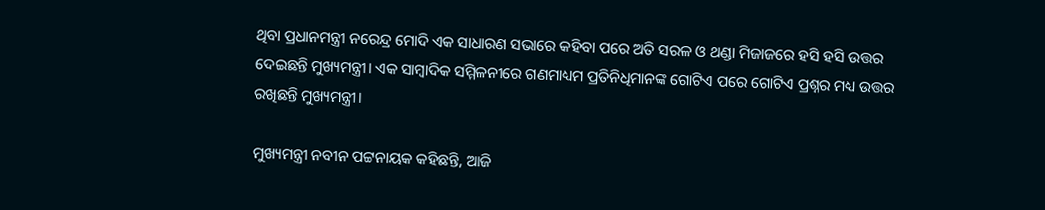ଥିବା ପ୍ରଧାନମନ୍ତ୍ରୀ ନରେନ୍ଦ୍ର ମୋଦି ଏକ ସାଧାରଣ ସଭାରେ କହିବା ପରେ ଅତି ସରଳ ଓ ଥଣ୍ଡା ମିଜାଜରେ ହସି ହସି ଉତ୍ତର ଦେଇଛନ୍ତି ମୁଖ୍ୟମନ୍ତ୍ରୀ। ଏକ ସାମ୍ବାଦିକ ସମ୍ମିଳନୀରେ ଗଣମାଧ୍ୟମ ପ୍ରତିନିଧିମାନଙ୍କ ଗୋଟିଏ ପରେ ଗୋଟିଏ ପ୍ରଶ୍ନର ମଧ୍ୟ ଉତ୍ତର ରଖିଛନ୍ତି ମୁଖ୍ୟମନ୍ତ୍ରୀ।

ମୁଖ୍ୟମନ୍ତ୍ରୀ ନବୀନ ପଟ୍ଟନାୟକ କହିଛନ୍ତି, ଆଜି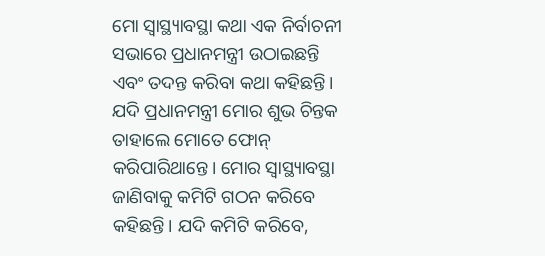ମୋ ସ୍ବାସ୍ଥ୍ୟାବସ୍ଥା କଥା ଏକ ନିର୍ବାଚନୀ ସଭାରେ ପ୍ରଧାନମନ୍ତ୍ରୀ ଉଠାଇଛନ୍ତି ଏବଂ ତଦନ୍ତ କରିବା କଥା କହିଛନ୍ତି। ଯଦି ପ୍ରଧାନମନ୍ତ୍ରୀ ମୋର ଶୁଭ ଚିନ୍ତକ ତାହାଲେ ମୋତେ ଫୋନ୍‌ କରିପାରିଥାନ୍ତେ। ମୋର ସ୍ୱାସ୍ଥ୍ୟାବସ୍ଥା ଜାଣିବାକୁ କମିଟି ଗଠନ କରିବେ କହିଛନ୍ତି। ଯଦି କମିଟି କରିବେ,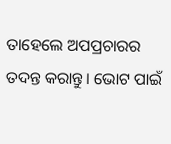ତାହେଲେ ଅପପ୍ରଚାରର ତଦନ୍ତ କରାନ୍ତୁ। ଭୋଟ ପାଇଁ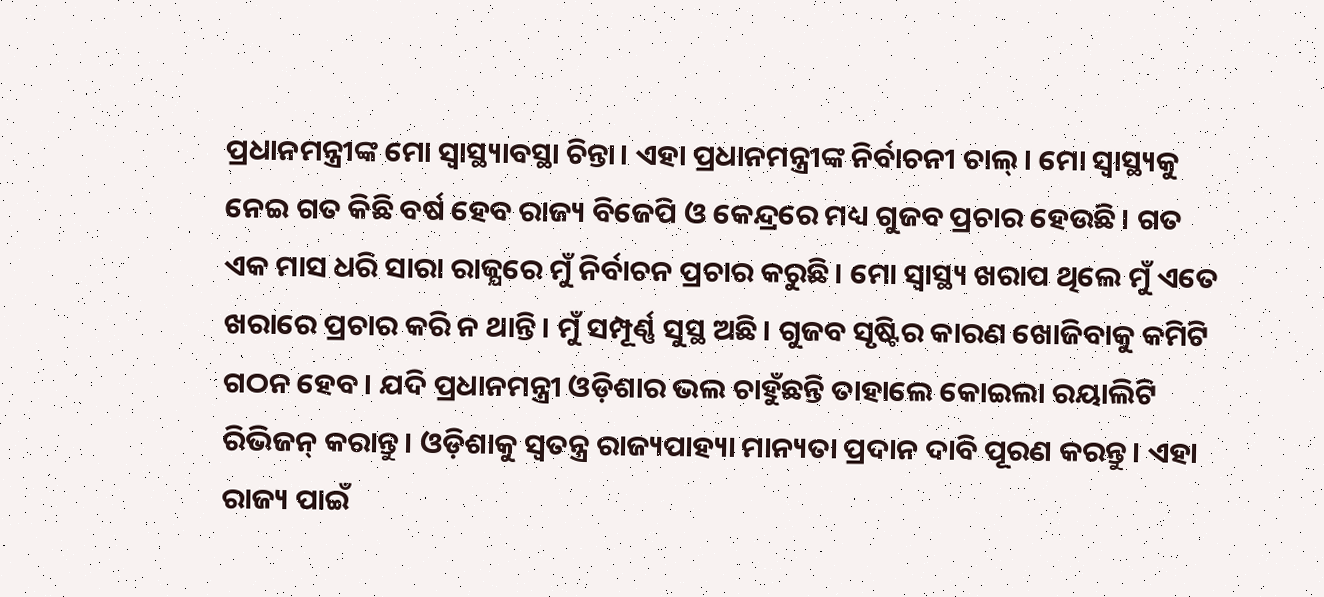ପ୍ରଧାନମନ୍ତ୍ରୀଙ୍କ ମୋ ସ୍ବାସ୍ଥ୍ୟାବସ୍ଥା ଚିନ୍ତା। ଏହା ପ୍ରଧାନମନ୍ତ୍ରୀଙ୍କ ନିର୍ବାଚନୀ ଚାଲ୍। ମୋ ସ୍ବାସ୍ଥ୍ୟକୁ ନେଇ ଗତ କିଛି ବର୍ଷ ହେବ ରାଜ୍ୟ ବିଜେପି ଓ କେନ୍ଦ୍ରରେ ମଧ୍ୟ ଗୁଜବ ପ୍ରଚାର ହେଉଛି। ଗତ ଏକ ମାସ ଧରି ସାରା ରାଜ୍ଯରେ ମୁଁ ନିର୍ବାଚନ ପ୍ରଚାର କରୁଛି। ମୋ ସ୍ବାସ୍ଥ୍ୟ ଖରାପ ଥିଲେ ମୁଁ ଏତେ ଖରାରେ ପ୍ରଚାର କରି ନ ଥାନ୍ତି। ମୁଁ ସମ୍ପୂର୍ଣ୍ଣ ସୁସ୍ଥ ଅଛି। ଗୁଜବ ସୃଷ୍ଟିର କାରଣ ଖୋଜିବାକୁ କମିଟି ଗଠନ ହେବ। ଯଦି ପ୍ରଧାନମନ୍ତ୍ରୀ ଓଡ଼ିଶାର ଭଲ ଚାହୁଁଛନ୍ତି ତାହାଲେ କୋଇଲା ରୟାଲିଟି ରିଭିଜନ୍ କରାନ୍ତୁ। ଓଡ଼ିଶାକୁ ସ୍ୱତନ୍ତ୍ର ରାଜ୍ୟପାହ୍ୟା ମାନ୍ୟତା ପ୍ରଦାନ ଦାବି ପୂରଣ କରନ୍ତୁ। ଏହା ରାଜ୍ୟ ପାଇଁ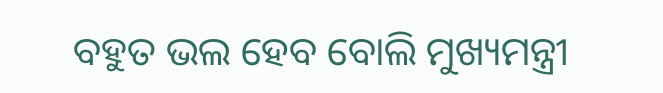ବହୁତ ଭଲ ହେବ ବୋଲି ମୁଖ୍ୟମନ୍ତ୍ରୀ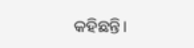କହିଛନ୍ତି।